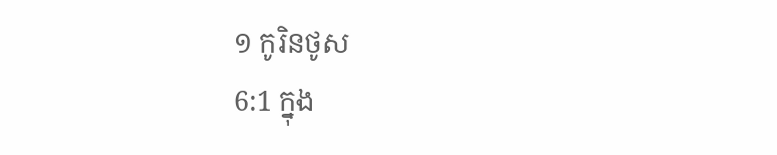១ កូរិនថូស
6:1 ក្នុង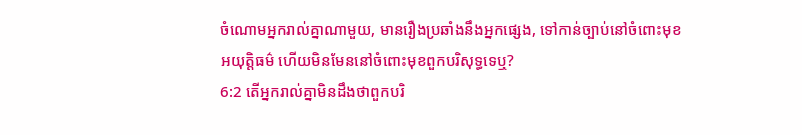ចំណោមអ្នករាល់គ្នាណាមួយ, មានរឿងប្រឆាំងនឹងអ្នកផ្សេង, ទៅកាន់ច្បាប់នៅចំពោះមុខ
អយុត្តិធម៌ ហើយមិនមែននៅចំពោះមុខពួកបរិសុទ្ធទេឬ?
6:2 តើអ្នករាល់គ្នាមិនដឹងថាពួកបរិ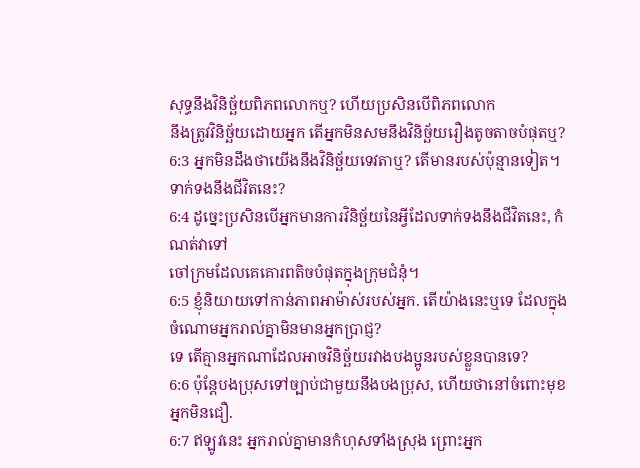សុទ្ធនឹងវិនិច្ឆ័យពិភពលោកឬ? ហើយប្រសិនបើពិភពលោក
នឹងត្រូវវិនិច្ឆ័យដោយអ្នក តើអ្នកមិនសមនឹងវិនិច្ឆ័យរឿងតូចតាចបំផុតឬ?
6:3 អ្នកមិនដឹងថាយើងនឹងវិនិច្ឆ័យទេវតាឬ? តើមានរបស់ប៉ុន្មានទៀត។
ទាក់ទងនឹងជីវិតនេះ?
6:4 ដូច្នេះប្រសិនបើអ្នកមានការវិនិច្ឆ័យនៃអ្វីដែលទាក់ទងនឹងជីវិតនេះ, កំណត់វាទៅ
ចៅក្រមដែលគេគោរពតិចបំផុតក្នុងក្រុមជំនុំ។
6:5 ខ្ញុំនិយាយទៅកាន់ភាពអាម៉ាស់របស់អ្នក. តើយ៉ាងនេះឬទេ ដែលក្នុងចំណោមអ្នករាល់គ្នាមិនមានអ្នកប្រាជ្ញ?
ទេ តើគ្មានអ្នកណាដែលអាចវិនិច្ឆ័យរវាងបងប្អូនរបស់ខ្លួនបានទេ?
6:6 ប៉ុន្តែបងប្រុសទៅច្បាប់ជាមួយនឹងបងប្រុស, ហើយថានៅចំពោះមុខអ្នកមិនជឿ.
6:7 ឥឡូវនេះ អ្នករាល់គ្នាមានកំហុសទាំងស្រុង ព្រោះអ្នក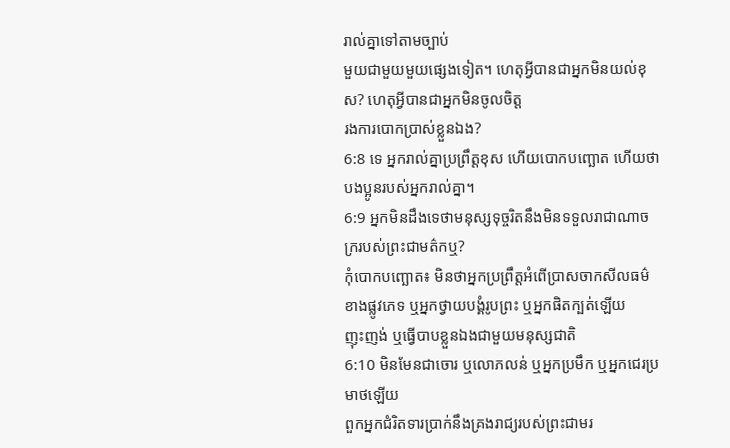រាល់គ្នាទៅតាមច្បាប់
មួយជាមួយមួយផ្សេងទៀត។ ហេតុអ្វីបានជាអ្នកមិនយល់ខុស? ហេតុអ្វីបានជាអ្នកមិនចូលចិត្ត
រងការបោកប្រាស់ខ្លួនឯង?
6:8 ទេ អ្នករាល់គ្នាប្រព្រឹត្តខុស ហើយបោកបញ្ឆោត ហើយថាបងប្អូនរបស់អ្នករាល់គ្នា។
6:9 អ្នកមិនដឹងទេថាមនុស្សទុច្ចរិតនឹងមិនទទួលរាជាណាចក្ររបស់ព្រះជាមត៌កឬ?
កុំបោកបញ្ឆោត៖ មិនថាអ្នកប្រព្រឹត្តអំពើប្រាសចាកសីលធម៌ខាងផ្លូវភេទ ឬអ្នកថ្វាយបង្គំរូបព្រះ ឬអ្នកផិតក្បត់ឡើយ
ញុះញង់ ឬធ្វើបាបខ្លួនឯងជាមួយមនុស្សជាតិ
6:10 មិនមែនជាចោរ ឬលោភលន់ ឬអ្នកប្រមឹក ឬអ្នកជេរប្រមាថឡើយ
ពួកអ្នកជំរិតទារប្រាក់នឹងគ្រងរាជ្យរបស់ព្រះជាមរ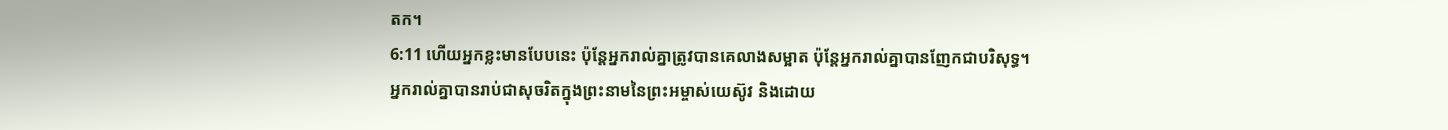តក។
6:11 ហើយអ្នកខ្លះមានបែបនេះ ប៉ុន្តែអ្នករាល់គ្នាត្រូវបានគេលាងសម្អាត ប៉ុន្តែអ្នករាល់គ្នាបានញែកជាបរិសុទ្ធ។
អ្នករាល់គ្នាបានរាប់ជាសុចរិតក្នុងព្រះនាមនៃព្រះអម្ចាស់យេស៊ូវ និងដោយ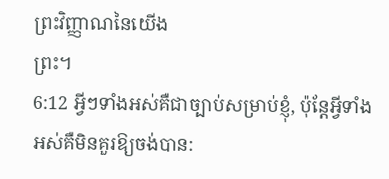ព្រះវិញ្ញាណនៃយើង
ព្រះ។
6:12 អ្វីៗទាំងអស់គឺជាច្បាប់សម្រាប់ខ្ញុំ, ប៉ុន្តែអ្វីទាំងអស់គឺមិនគួរឱ្យចង់បាន: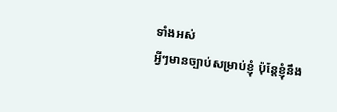ទាំងអស់
អ្វីៗមានច្បាប់សម្រាប់ខ្ញុំ ប៉ុន្តែខ្ញុំនឹង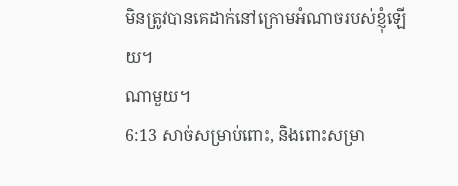មិនត្រូវបានគេដាក់នៅក្រោមអំណាចរបស់ខ្ញុំឡើយ។
ណាមួយ។
6:13 សាច់សម្រាប់ពោះ, និងពោះសម្រា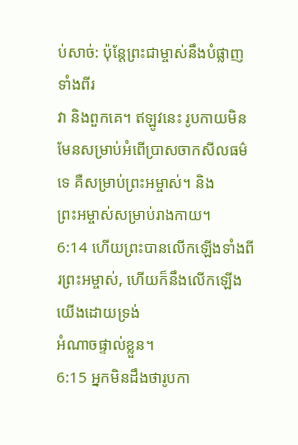ប់សាច់: ប៉ុន្តែព្រះជាម្ចាស់នឹងបំផ្លាញទាំងពីរ
វា និងពួកគេ។ ឥឡូវនេះ រូបកាយមិនមែនសម្រាប់អំពើប្រាសចាកសីលធម៌ទេ គឺសម្រាប់ព្រះអម្ចាស់។ និង
ព្រះអម្ចាស់សម្រាប់រាងកាយ។
6:14 ហើយព្រះបានលើកឡើងទាំងពីរព្រះអម្ចាស់, ហើយក៏នឹងលើកឡើងយើងដោយទ្រង់
អំណាចផ្ទាល់ខ្លួន។
6:15 អ្នកមិនដឹងថារូបកា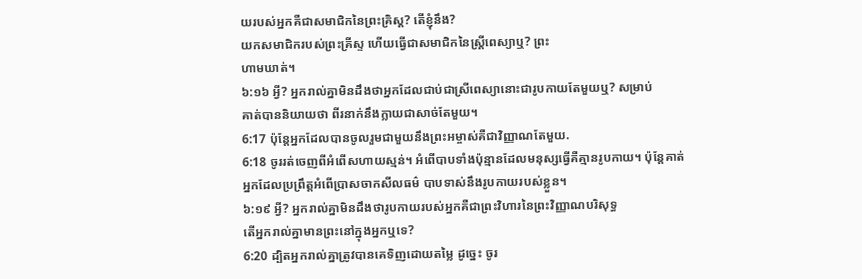យរបស់អ្នកគឺជាសមាជិកនៃព្រះគ្រិស្ដ? តើខ្ញុំនឹង?
យកសមាជិករបស់ព្រះគ្រីស្ទ ហើយធ្វើជាសមាជិកនៃស្ត្រីពេស្យាឬ? ព្រះ
ហាមឃាត់។
៦:១៦ អ្វី? អ្នករាល់គ្នាមិនដឹងថាអ្នកដែលជាប់ជាស្រីពេស្យានោះជារូបកាយតែមួយឬ? សម្រាប់
គាត់បាននិយាយថា ពីរនាក់នឹងក្លាយជាសាច់តែមួយ។
6:17 ប៉ុន្តែអ្នកដែលបានចូលរួមជាមួយនឹងព្រះអម្ចាស់គឺជាវិញ្ញាណតែមួយ.
6:18 ចូររត់ចេញពីអំពើសហាយស្មន់។ អំពើបាបទាំងប៉ុន្មានដែលមនុស្សធ្វើគឺគ្មានរូបកាយ។ ប៉ុន្តែគាត់
អ្នកដែលប្រព្រឹត្តអំពើប្រាសចាកសីលធម៌ បាបទាស់នឹងរូបកាយរបស់ខ្លួន។
៦:១៩ អ្វី? អ្នករាល់គ្នាមិនដឹងថារូបកាយរបស់អ្នកគឺជាព្រះវិហារនៃព្រះវិញ្ញាណបរិសុទ្ធ
តើអ្នករាល់គ្នាមានព្រះនៅក្នុងអ្នកឬទេ?
6:20 ដ្បិតអ្នករាល់គ្នាត្រូវបានគេទិញដោយតម្លៃ ដូច្នេះ ចូរ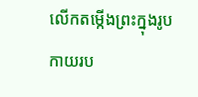លើកតម្កើងព្រះក្នុងរូបកាយរប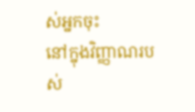ស់អ្នកចុះ
នៅក្នុងវិញ្ញាណរបស់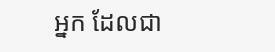អ្នក ដែលជា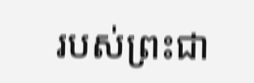របស់ព្រះជា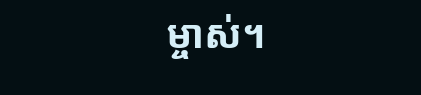ម្ចាស់។